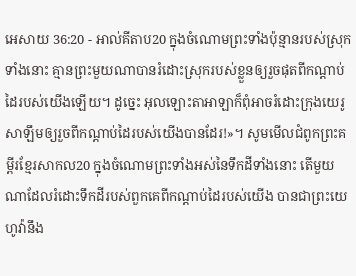អេសាយ 36:20 - អាល់គីតាប20 ក្នុងចំណោមព្រះទាំងប៉ុន្មានរបស់ស្រុកទាំងនោះ គ្មានព្រះមួយណាបានរំដោះស្រុករបស់ខ្លួនឲ្យរួចផុតពីកណ្ដាប់ដៃរបស់យើងឡើយ។ ដូច្នេះ អុលឡោះតាអាឡាក៏ពុំអាចរំដោះក្រុងយេរូសាឡឹមឲ្យរួចពីកណ្ដាប់ដៃរបស់យើងបានដែរ!»។ សូមមើលជំពូកព្រះគម្ពីរខ្មែរសាកល20 ក្នុងចំណោមព្រះទាំងអស់នៃទឹកដីទាំងនោះ តើមួយណាដែលរំដោះទឹកដីរបស់ពួកគេពីកណ្ដាប់ដៃរបស់យើង បានជាព្រះយេហូវ៉ានឹង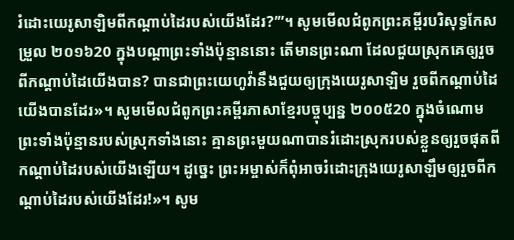រំដោះយេរូសាឡិមពីកណ្ដាប់ដៃរបស់យើងដែរ?’”។ សូមមើលជំពូកព្រះគម្ពីរបរិសុទ្ធកែសម្រួល ២០១៦20 ក្នុងបណ្ដាព្រះទាំងប៉ុន្មាននោះ តើមានព្រះណា ដែលជួយស្រុកគេឲ្យរួចពីកណ្ដាប់ដៃយើងបាន? បានជាព្រះយេហូវ៉ានឹងជួយឲ្យក្រុងយេរូសាឡិម រួចពីកណ្ដាប់ដៃយើងបានដែរ»។ សូមមើលជំពូកព្រះគម្ពីរភាសាខ្មែរបច្ចុប្បន្ន ២០០៥20 ក្នុងចំណោមព្រះទាំងប៉ុន្មានរបស់ស្រុកទាំងនោះ គ្មានព្រះមួយណាបានរំដោះស្រុករបស់ខ្លួនឲ្យរួចផុតពីកណ្ដាប់ដៃរបស់យើងឡើយ។ ដូច្នេះ ព្រះអម្ចាស់ក៏ពុំអាចរំដោះក្រុងយេរូសាឡឹមឲ្យរួចពីកណ្ដាប់ដៃរបស់យើងដែរ!»។ សូម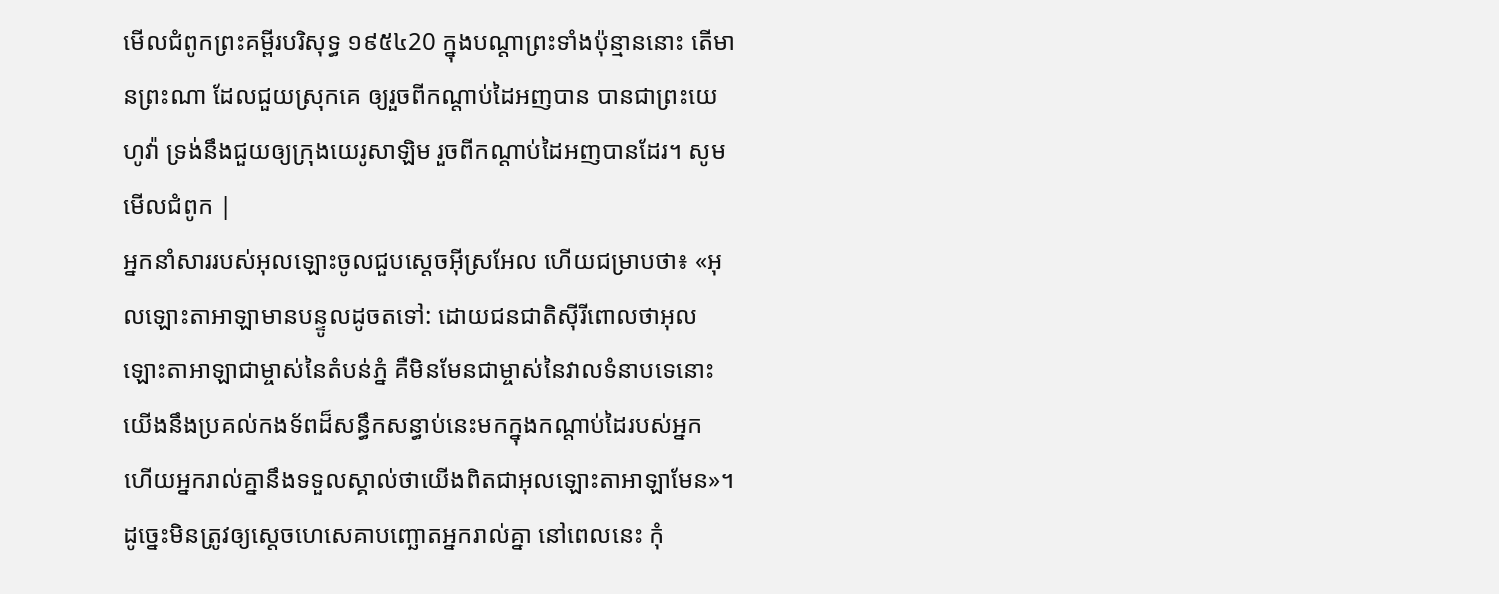មើលជំពូកព្រះគម្ពីរបរិសុទ្ធ ១៩៥៤20 ក្នុងបណ្តាព្រះទាំងប៉ុន្មាននោះ តើមានព្រះណា ដែលជួយស្រុកគេ ឲ្យរួចពីកណ្តាប់ដៃអញបាន បានជាព្រះយេហូវ៉ា ទ្រង់នឹងជួយឲ្យក្រុងយេរូសាឡិម រួចពីកណ្តាប់ដៃអញបានដែរ។ សូមមើលជំពូក |
អ្នកនាំសាររបស់អុលឡោះចូលជួបស្តេចអ៊ីស្រអែល ហើយជម្រាបថា៖ «អុលឡោះតាអាឡាមានបន្ទូលដូចតទៅ: ដោយជនជាតិស៊ីរីពោលថាអុលឡោះតាអាឡាជាម្ចាស់នៃតំបន់ភ្នំ គឺមិនមែនជាម្ចាស់នៃវាលទំនាបទេនោះ យើងនឹងប្រគល់កងទ័ពដ៏សន្ធឹកសន្ធាប់នេះមកក្នុងកណ្តាប់ដៃរបស់អ្នក ហើយអ្នករាល់គ្នានឹងទទួលស្គាល់ថាយើងពិតជាអុលឡោះតាអាឡាមែន»។
ដូច្នេះមិនត្រូវឲ្យស្តេចហេសេគាបញ្ឆោតអ្នករាល់គ្នា នៅពេលនេះ កុំ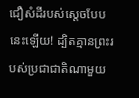ជឿសំដីរបស់ស្តេចបែបនេះឡើយ! ដ្បិតគ្មានព្រះរបស់ប្រជាជាតិណាមួយ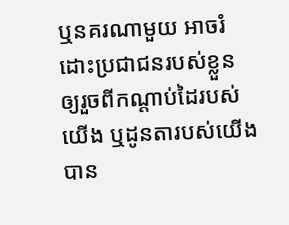ឬនគរណាមួយ អាចរំដោះប្រជាជនរបស់ខ្លួន ឲ្យរួចពីកណ្តាប់ដៃរបស់យើង ឬដូនតារបស់យើងបាន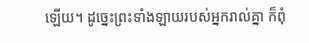ឡើយ។ ដូច្នេះព្រះទាំងឡាយរបស់អ្នករាល់គ្នា ក៏ពុំ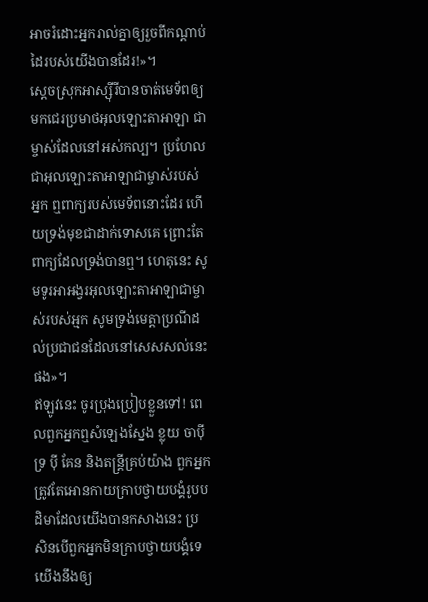អាចរំដោះអ្នករាល់គ្នាឲ្យរួចពីកណ្តាប់ដៃរបស់យើងបានដែរ!»។
ស្ដេចស្រុកអាស្ស៊ីរីបានចាត់មេទ័ពឲ្យមកជេរប្រមាថអុលឡោះតាអាឡា ជាម្ចាស់ដែលនៅអស់កល្ប។ ប្រហែលជាអុលឡោះតាអាឡាជាម្ចាស់របស់អ្នក ឮពាក្យរបស់មេទ័ពនោះដែរ ហើយទ្រង់មុខជាដាក់ទោសគេ ព្រោះតែពាក្យដែលទ្រង់បានឮ។ ហេតុនេះ សូមទូរអាអង្វរអុលឡោះតាអាឡាជាម្ចាស់របស់អ្មក សូមទ្រង់មេត្តាប្រណីដល់ប្រជាជនដែលនៅសេសសល់នេះផង»។
ឥឡូវនេះ ចូរប្រុងប្រៀបខ្លួនទៅ! ពេលពួកអ្នកឮសំឡេងស្នែង ខ្លុយ ចាប៉ី ទ្រ ប៉ី គែន និងតន្ត្រីគ្រប់យ៉ាង ពួកអ្នកត្រូវតែអោនកាយក្រាបថ្វាយបង្គំរូបបដិមាដែលយើងបានកសាងនេះ ប្រសិនបើពួកអ្នកមិនក្រាបថ្វាយបង្គំទេ យើងនឹងឲ្យ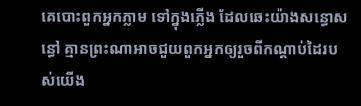គេបោះពួកអ្នកភ្លាម ទៅក្នុងភ្លើង ដែលឆេះយ៉ាងសន្ធោសន្ធៅ គ្មានព្រះណាអាចជួយពួកអ្នកឲ្យរួចពីកណ្ដាប់ដៃរបស់យើង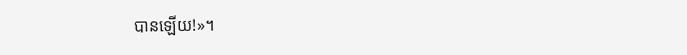បានឡើយ!»។